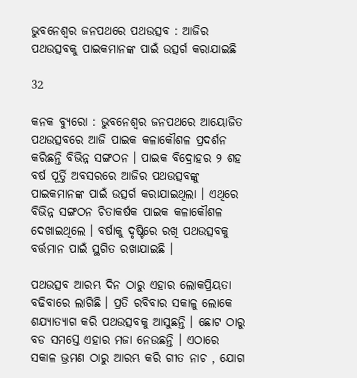ଭୁବନେଶ୍ୱର ଜନପଥରେ ପଥଉତ୍ସବ : ଆଜିର ପଥଉତ୍ସବକୁ ପାଇକମାନଙ୍କ ପାଇଁ ଉତ୍ସର୍ଗ କରାଯାଇଛି

32

କନକ ବ୍ୟୁରୋ : ଭୁବନେଶ୍ୱର ଜନପଥରେ ଆୟୋଜିତ ପଥଉତ୍ସବରେ ଆଜି ପାଇକ କଳାକୌଶଳ ପ୍ରଦର୍ଶନ କରିଛନ୍ତି ବିଭିନ୍ନ ସଙ୍ଗଠନ । ପାଇକ ବିଦ୍ରୋହର ୨ ଶହ ବର୍ଷ ପୂର୍ତ୍ତି ଅବସରରେ ଆଜିର ପଥଉତ୍ସବଙ୍କୁ ପାଇକମାନଙ୍କ ପାଇଁ ଉତ୍ସର୍ଗ କରାଯାଇଥିଲା । ଏଥିରେ ବିଭିନ୍ନ ସଙ୍ଗଠନ ଚିତାକର୍ଷକ ପାଇକ କଳାକୌଶଳ ଦେଖାଇଥିଲେ । ବର୍ଷାକୁ ଦୃଷ୍ଟିରେ ରଖି ପଥଉତ୍ସବକୁ ବର୍ତ୍ତମାନ ପାଇଁ ସ୍ଥଗିତ ରଖାଯାଇଛି ।

ପଥଉତ୍ସବ ଆରମ୍ଭ ଦିନ ଠାରୁ ଏହାର ଲୋକପ୍ରିୟତା ବଢିବାରେ ଲାଗିଛି । ପ୍ରତି ରବିବାର ସକାଳୁ ଲୋକେ ଶଯ୍ୟାତ୍ୟାଗ କରି ପଥଉତ୍ସବକୁ ଆସୁଛନ୍ତି । ଛୋଟ ଠାରୁ ବଡ ସମସ୍ତେ ଏହାର ମଜା ନେଉଛନ୍ତି । ଏଠାରେ ସକାଳ ଭ୍ରମଣ ଠାରୁ ଆରମ୍ଭ କରି ଗୀତ ନାଚ , ଯୋଗ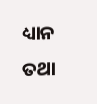ଧ୍ୟାନ ତଥା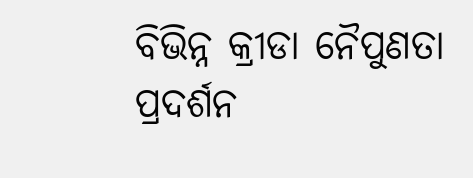ବିଭିନ୍ନ କ୍ରୀଡା ନୈପୁଣତା ପ୍ରଦର୍ଶନ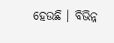ହେଉଛି । ବିଭିନ୍ନ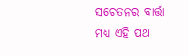ସଚେତନର ବାର୍ତ୍ତା ମଧ୍ୟ ଏହି ପଥ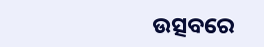ଉତ୍ସବରେ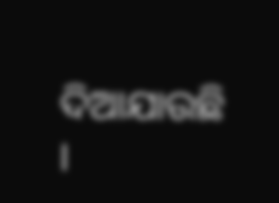ଦିଆଯାଉଛି ।